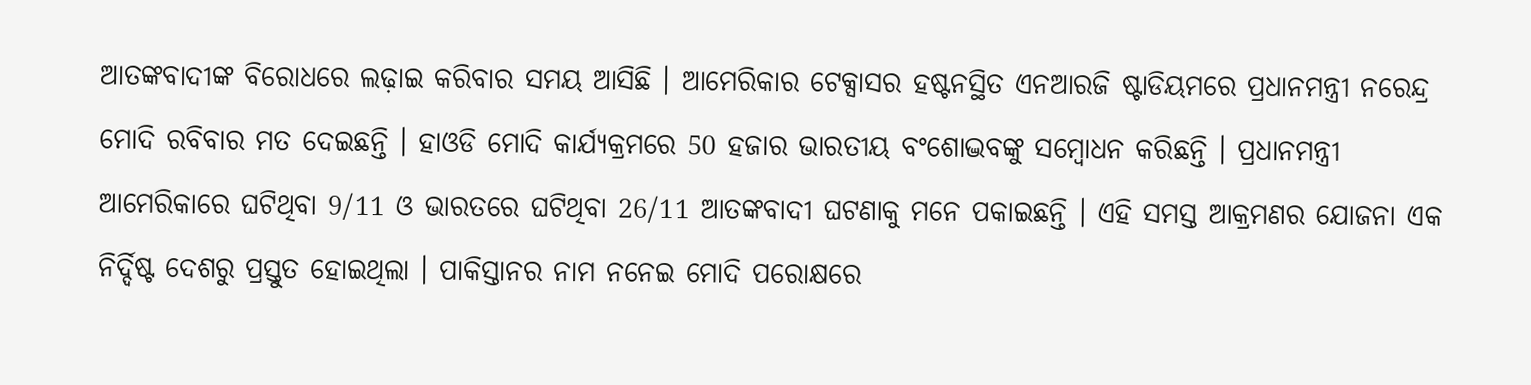ଆତଙ୍କବାଦୀଙ୍କ ବିରୋଧରେ ଲଢ଼ାଇ କରିବାର ସମୟ ଆସିଛି । ଆମେରିକାର ଟେକ୍ସାସର ହଷ୍ଟନସ୍ଥିତ ଏନଆରଜି ଷ୍ଟାଡିୟମରେ ପ୍ରଧାନମନ୍ତ୍ରୀ ନରେନ୍ଦ୍ର ମୋଦି ରବିବାର ମତ ଦେଇଛନ୍ତି । ହାଓଡି ମୋଦି କାର୍ଯ୍ୟକ୍ରମରେ 50 ହଜାର ଭାରତୀୟ ବଂଶୋଦ୍ଭବଙ୍କୁ ସମ୍ବୋଧନ କରିଛନ୍ତି । ପ୍ରଧାନମନ୍ତ୍ରୀ ଆମେରିକାରେ ଘଟିଥିବା 9/11 ଓ ଭାରତରେ ଘଟିଥିବା 26/11 ଆତଙ୍କବାଦୀ ଘଟଣାକୁ ମନେ ପକାଇଛନ୍ତି । ଏହି ସମସ୍ତ ଆକ୍ରମଣର ଯୋଜନା ଏକ ନିର୍ଦ୍ଦିଷ୍ଟ ଦେଶରୁ ପ୍ରସ୍ତୁତ ହୋଇଥିଲା । ପାକିସ୍ତାନର ନାମ ନନେଇ ମୋଦି ପରୋକ୍ଷରେ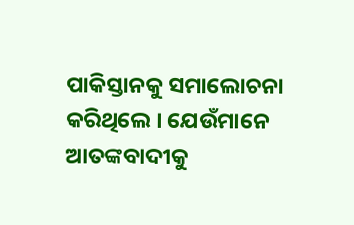ପାକିସ୍ତାନକୁ ସମାଲୋଚନା କରିଥିଲେ । ଯେଉଁମାନେ ଆତଙ୍କବାଦୀକୁ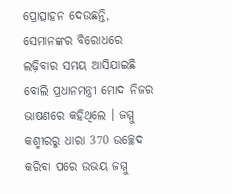ପ୍ରୋତ୍ସାହନ ଦେଉଛନ୍ତି, ସେମାନଙ୍କର ବିରୋଧରେ ଲଢ଼ିବାର ସମୟ ଆସିଯାଇଛି ବୋଲି ପ୍ରଧାନମନ୍ତ୍ରୀ ମୋଦ ନିଜର ଭାଷଣରେ କହିଥିଲେ । ଜମ୍ମୁ କଶ୍ମୀରରୁ ଧାରା 370 ଉଚ୍ଛେଦ କରିବା ପରେ ଉଭୟ ଜମ୍ମୁ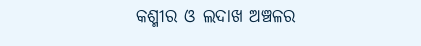କଶ୍ମୀର ଓ ଲଦାଖ ଅଞ୍ଚଳର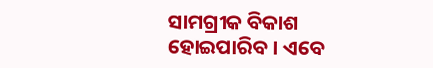ସାମଗ୍ରୀକ ବିକାଶ ହୋଇପାରିବ । ଏବେ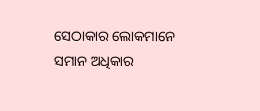ସେଠାକାର ଲୋକମାନେ ସମାନ ଅଧିକାର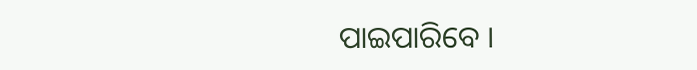ପାଇପାରିବେ ।